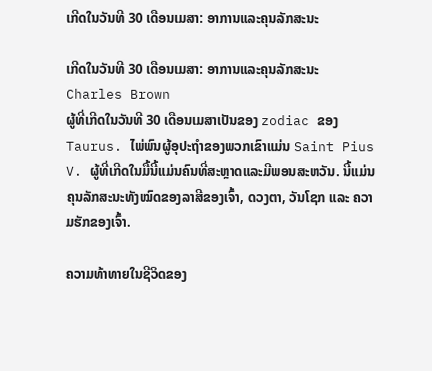ເກີດໃນວັນທີ 30 ເດືອນເມສາ: ອາການແລະຄຸນລັກສະນະ

ເກີດໃນວັນທີ 30 ເດືອນເມສາ: ອາການແລະຄຸນລັກສະນະ
Charles Brown
ຜູ້ທີ່ເກີດໃນວັນທີ 30 ເດືອນເມສາເປັນຂອງ zodiac ຂອງ Taurus. ໄພ່ພົນຜູ້ອຸປະຖໍາຂອງພວກເຂົາແມ່ນ Saint Pius V. ຜູ້ທີ່ເກີດໃນມື້ນີ້ແມ່ນຄົນທີ່ສະຫຼາດແລະມີພອນສະຫວັນ. ນີ້ແມ່ນຄຸນລັກສະນະທັງໝົດຂອງລາສີຂອງເຈົ້າ, ດວງຕາ, ວັນໂຊກ ແລະ ຄວາມຮັກຂອງເຈົ້າ.

ຄວາມທ້າທາຍໃນຊີວິດຂອງ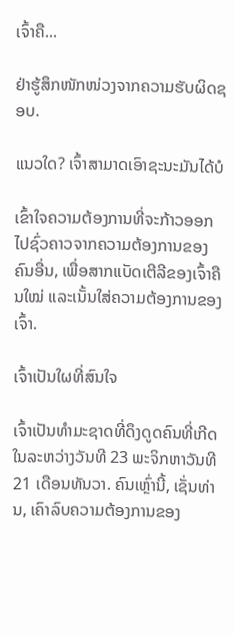ເຈົ້າຄື...

ຢ່າຮູ້ສຶກໜັກໜ່ວງຈາກຄວາມຮັບຜິດຊອບ.

ແນວໃດ? ເຈົ້າສາມາດເອົາຊະນະມັນໄດ້ບໍ

ເຂົ້າໃຈຄວາມຕ້ອງການທີ່ຈະກ້າວອອກໄປຊົ່ວຄາວຈາກຄວາມຕ້ອງການຂອງຄົນອື່ນ, ເພື່ອສາກແບັດເຕີລີຂອງເຈົ້າຄືນໃໝ່ ແລະເນັ້ນໃສ່ຄວາມຕ້ອງການຂອງເຈົ້າ.

ເຈົ້າເປັນໃຜທີ່ສົນໃຈ

ເຈົ້າເປັນທໍາມະຊາດທີ່ດຶງດູດຄົນທີ່ເກີດໃນລະຫວ່າງວັນທີ 23 ພະຈິກຫາວັນທີ 21 ເດືອນທັນວາ. ຄົນເຫຼົ່ານີ້, ເຊັ່ນທ່ານ, ເຄົາລົບຄວາມຕ້ອງການຂອງ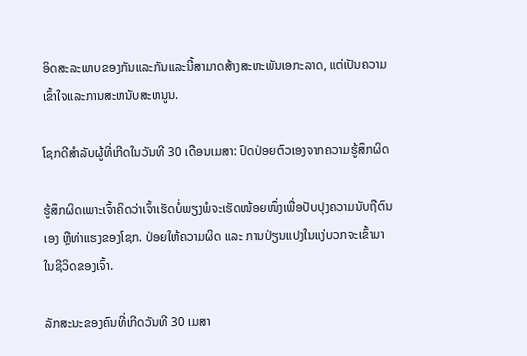ອິດສະລະພາບຂອງກັນແລະກັນແລະນີ້ສາມາດສ້າງສະຫະພັນເອກະລາດ, ແຕ່ເປັນຄວາມເຂົ້າໃຈແລະການສະຫນັບສະຫນູນ.

ໂຊກດີສໍາລັບຜູ້ທີ່ເກີດໃນວັນທີ 30 ເດືອນເມສາ: ປົດປ່ອຍຕົວເອງຈາກຄວາມຮູ້ສຶກຜິດ

ຮູ້ສຶກຜິດເພາະເຈົ້າຄິດວ່າເຈົ້າເຮັດບໍ່ພຽງພໍຈະເຮັດໜ້ອຍໜຶ່ງເພື່ອປັບປຸງຄວາມນັບຖືຕົນເອງ ຫຼືທ່າແຮງຂອງໂຊກ. ປ່ອຍໃຫ້ຄວາມຜິດ ແລະ ການປ່ຽນແປງໃນແງ່ບວກຈະເຂົ້າມາໃນຊີວິດຂອງເຈົ້າ.

ລັກສະນະຂອງຄົນທີ່ເກີດວັນທີ 30 ເມສາ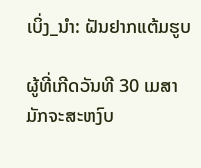ເບິ່ງ_ນຳ: ຝັນຢາກແຕ້ມຮູບ

ຜູ້ທີ່ເກີດວັນທີ 30 ເມສາ ມັກຈະສະຫງົບ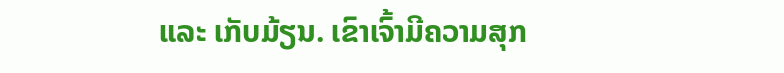ແລະ ເກັບມ້ຽນ. ເຂົາເຈົ້າມີຄວາມສຸກ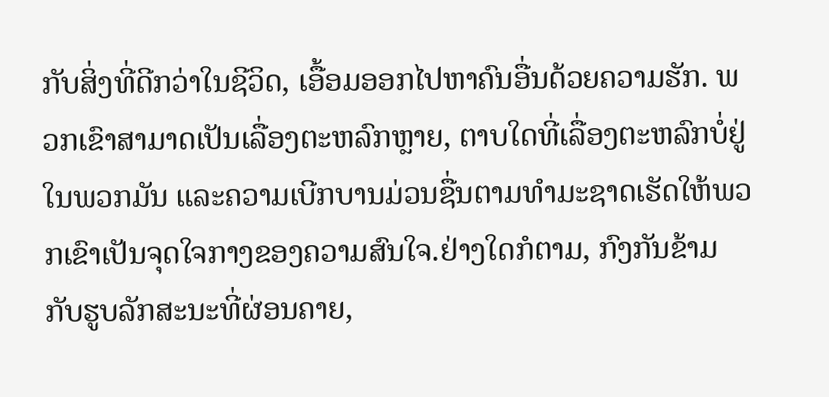ກັບສິ່ງທີ່ດີກວ່າໃນຊີວິດ, ເອື້ອມອອກໄປຫາຄົນອື່ນດ້ວຍຄວາມຮັກ. ພວກເຂົາສາມາດເປັນເລື່ອງຕະຫລົກຫຼາຍ, ຕາບໃດທີ່ເລື່ອງຕະຫລົກບໍ່ຢູ່ໃນພວກມັນ ແລະຄວາມເບີກບານມ່ວນຊື່ນຕາມທໍາມະຊາດເຮັດໃຫ້ພວກເຂົາເປັນຈຸດໃຈກາງຂອງຄວາມສົນໃຈ.ຢ່າງໃດກໍຕາມ, ກົງກັນຂ້າມກັບຮູບລັກສະນະທີ່ຜ່ອນຄາຍ,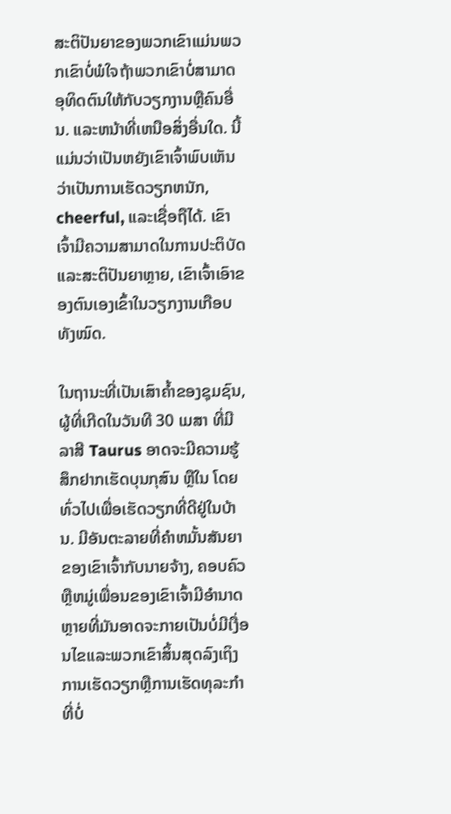ສະຕິປັນຍາຂອງພວກເຂົາແມ່ນພວກເຂົາບໍ່ພໍໃຈຖ້າພວກເຂົາບໍ່ສາມາດອຸທິດຕົນໃຫ້ກັບວຽກງານຫຼືຄົນອື່ນ. ແລະຫນ້າທີ່ເຫນືອສິ່ງອື່ນໃດ. ນີ້ແມ່ນວ່າເປັນຫຍັງເຂົາເຈົ້າພົບເຫັນວ່າເປັນການເຮັດວຽກຫນັກ, cheerful, ແລະເຊື່ອຖືໄດ້. ເຂົາເຈົ້າມີຄວາມສາມາດໃນການປະຕິບັດ ແລະສະຕິປັນຍາຫຼາຍ, ເຂົາເຈົ້າເອົາຂອງຕົນເອງເຂົ້າໃນວຽກງານເກືອບທັງໝົດ.

ໃນຖານະທີ່ເປັນເສົາຄ້ຳຂອງຊຸມຊົນ, ຜູ້ທີ່ເກີດໃນວັນທີ 30 ເມສາ ທີ່ມີລາສີ Taurus ອາດຈະມີຄວາມຮູ້ສຶກຢາກເຮັດບຸນກຸສົນ ຫຼືໃນ ໂດຍທົ່ວໄປເພື່ອເຮັດວຽກທີ່ດີຢູ່ໃນບ້ານ. ມີອັນຕະລາຍທີ່ຄໍາຫມັ້ນສັນຍາຂອງເຂົາເຈົ້າກັບນາຍຈ້າງ, ຄອບຄົວຫຼືຫມູ່ເພື່ອນຂອງເຂົາເຈົ້າມີອໍານາດຫຼາຍທີ່ມັນອາດຈະກາຍເປັນບໍ່ມີເງື່ອນໄຂແລະພວກເຂົາສິ້ນສຸດລົງເຖິງການເຮັດວຽກຫຼືການເຮັດທຸລະກໍາທີ່ບໍ່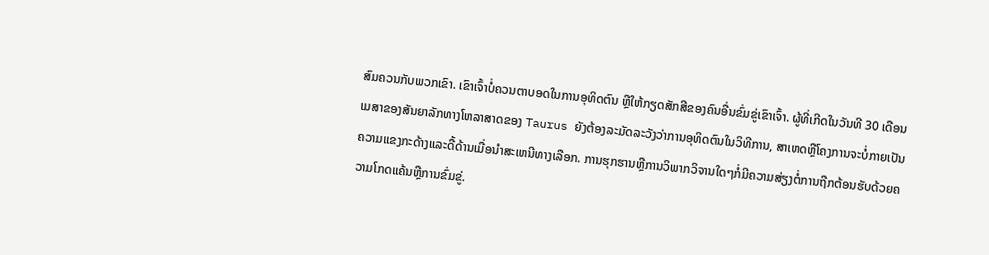ສົມຄວນກັບພວກເຂົາ. ເຂົາເຈົ້າບໍ່ຄວນຕາບອດໃນການອຸທິດຕົນ ຫຼືໃຫ້ກຽດສັກສີຂອງຄົນອື່ນຂົ່ມຂູ່ເຂົາເຈົ້າ. ຜູ້ທີ່ເກີດໃນວັນທີ 30 ເດືອນເມສາຂອງສັນຍາລັກທາງໂຫລາສາດຂອງ Taurus ຍັງຕ້ອງລະມັດລະວັງວ່າການອຸທິດຕົນໃນວິທີການ, ສາເຫດຫຼືໂຄງການຈະບໍ່ກາຍເປັນຄວາມແຂງກະດ້າງແລະດື້ດ້ານເມື່ອນໍາສະເຫນີທາງເລືອກ. ການຮຸກຮານຫຼືການວິພາກວິຈານໃດໆກໍ່ມີຄວາມສ່ຽງຕໍ່ການຖືກຕ້ອນຮັບດ້ວຍຄວາມໂກດແຄ້ນຫຼືການຂົ່ມຂູ່.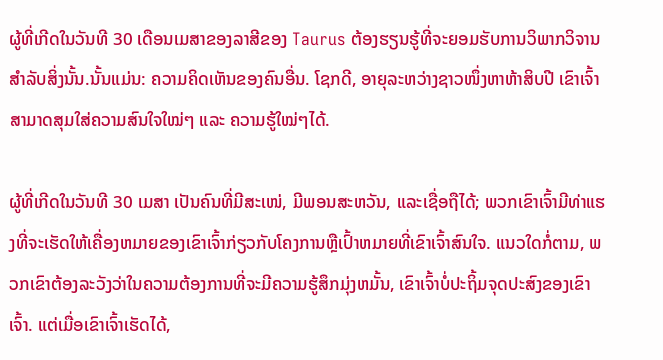ຜູ້ທີ່ເກີດໃນວັນທີ 30 ເດືອນເມສາຂອງລາສີຂອງ Taurus ຕ້ອງຮຽນຮູ້ທີ່ຈະຍອມຮັບການວິພາກວິຈານສໍາລັບສິ່ງນັ້ນ.ນັ້ນແມ່ນ: ຄວາມຄິດເຫັນຂອງຄົນອື່ນ. ໂຊກດີ, ອາຍຸລະຫວ່າງຊາວໜຶ່ງຫາຫ້າສິບປີ ເຂົາເຈົ້າສາມາດສຸມໃສ່ຄວາມສົນໃຈໃໝ່ໆ ແລະ ຄວາມຮູ້ໃໝ່ໆໄດ້.

ຜູ້ທີ່ເກີດໃນວັນທີ 30 ເມສາ ເປັນຄົນທີ່ມີສະເໜ່, ມີພອນສະຫວັນ, ແລະເຊື່ອຖືໄດ້; ພວກເຂົາເຈົ້າມີທ່າແຮງທີ່ຈະເຮັດໃຫ້ເຄື່ອງຫມາຍຂອງເຂົາເຈົ້າກ່ຽວກັບໂຄງການຫຼືເປົ້າຫມາຍທີ່ເຂົາເຈົ້າສົນໃຈ. ແນວໃດກໍ່ຕາມ, ພວກເຂົາຕ້ອງລະວັງວ່າໃນຄວາມຕ້ອງການທີ່ຈະມີຄວາມຮູ້ສຶກມຸ່ງຫມັ້ນ, ເຂົາເຈົ້າບໍ່ປະຖິ້ມຈຸດປະສົງຂອງເຂົາເຈົ້າ. ແຕ່ເມື່ອເຂົາເຈົ້າເຮັດໄດ້,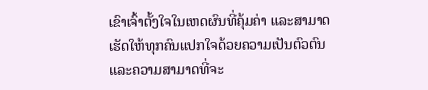ເຂົາເຈົ້າຕັ້ງໃຈໃນເຫດຜົນທີ່ຄຸ້ມຄ່າ ແລະສາມາດເຮັດໃຫ້ທຸກຄົນແປກໃຈດ້ວຍຄວາມເປັນຕົວຕົນ ແລະຄວາມສາມາດທີ່ຈະ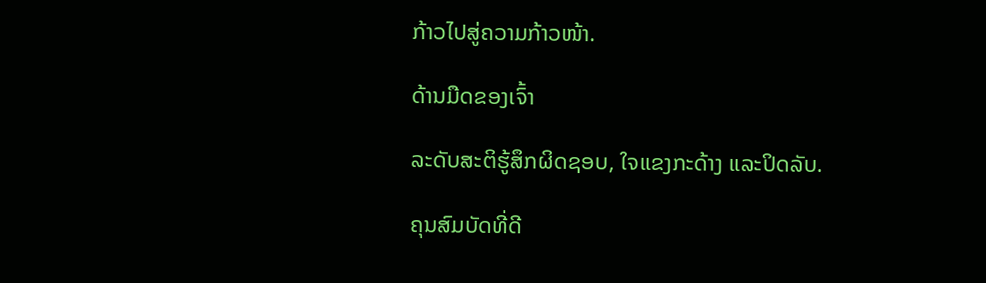ກ້າວໄປສູ່ຄວາມກ້າວໜ້າ.

ດ້ານມືດຂອງເຈົ້າ

ລະດັບສະຕິຮູ້ສຶກຜິດຊອບ, ໃຈແຂງກະດ້າງ ແລະປິດລັບ.

ຄຸນສົມບັດທີ່ດີ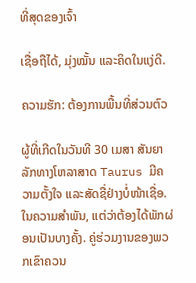ທີ່ສຸດຂອງເຈົ້າ

ເຊື່ອຖືໄດ້, ມຸ່ງໝັ້ນ ແລະຄິດໃນແງ່ດີ.

ຄວາມຮັກ: ຕ້ອງການພື້ນທີ່ສ່ວນຕົວ

ຜູ້ທີ່ເກີດໃນວັນທີ 30 ເມສາ ສັນຍາລັກທາງໂຫລາສາດ Taurus ມີຄວາມຕັ້ງໃຈ ແລະສັດຊື່ຢ່າງບໍ່ໜ້າເຊື່ອ. ໃນຄວາມສໍາພັນ, ແຕ່ວ່າຕ້ອງໄດ້ພັກຜ່ອນເປັນບາງຄັ້ງ. ຄູ່ຮ່ວມງານຂອງພວກເຂົາຄວນ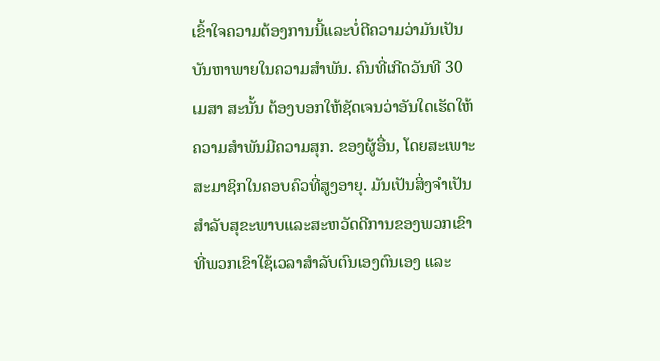ເຂົ້າໃຈຄວາມຕ້ອງການນີ້ແລະບໍ່ຕີຄວາມວ່າມັນເປັນບັນຫາພາຍໃນຄວາມສໍາພັນ. ຄົນທີ່ເກີດວັນທີ 30 ເມສາ ສະນັ້ນ ຕ້ອງບອກໃຫ້ຊັດເຈນວ່າອັນໃດເຮັດໃຫ້ຄວາມສຳພັນມີຄວາມສຸກ. ຂອງຜູ້ອື່ນ, ໂດຍສະເພາະສະມາຊິກໃນຄອບຄົວທີ່ສູງອາຍຸ. ມັນເປັນສິ່ງຈໍາເປັນສໍາລັບສຸຂະພາບແລະສະຫວັດດີການຂອງພວກເຂົາທີ່ພວກເຂົາໃຊ້ເວລາສໍາລັບຕົນເອງຕົນເອງ ແລະ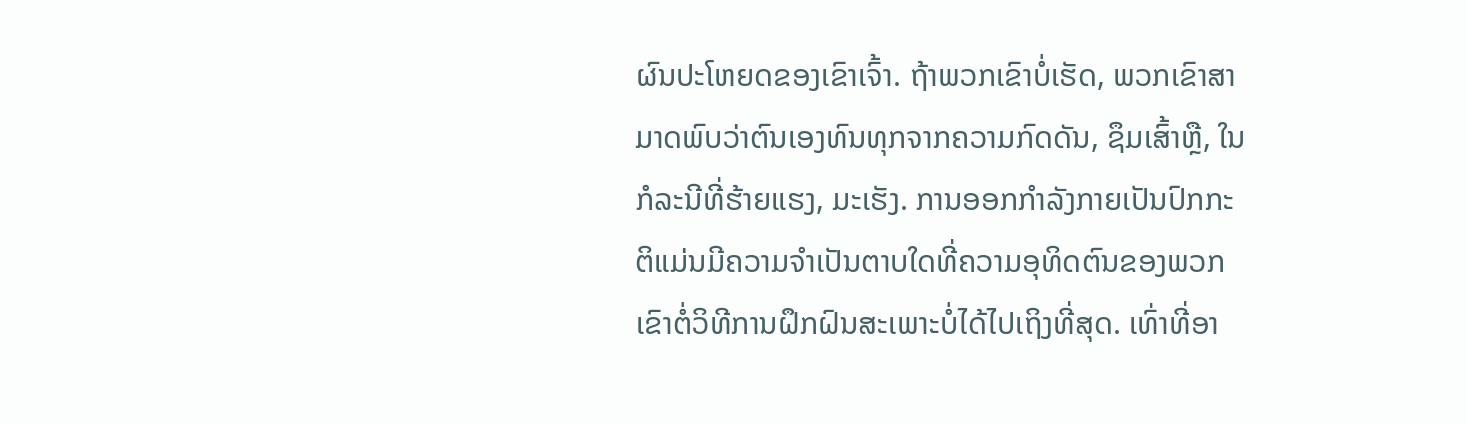ຜົນປະໂຫຍດຂອງເຂົາເຈົ້າ. ຖ້າພວກເຂົາບໍ່ເຮັດ, ພວກເຂົາສາມາດພົບວ່າຕົນເອງທົນທຸກຈາກຄວາມກົດດັນ, ຊຶມເສົ້າຫຼື, ໃນກໍລະນີທີ່ຮ້າຍແຮງ, ມະເຮັງ. ການອອກກໍາລັງກາຍເປັນປົກກະຕິແມ່ນມີຄວາມຈໍາເປັນຕາບໃດທີ່ຄວາມອຸທິດຕົນຂອງພວກເຂົາຕໍ່ວິທີການຝຶກຝົນສະເພາະບໍ່ໄດ້ໄປເຖິງທີ່ສຸດ. ເທົ່າທີ່ອາ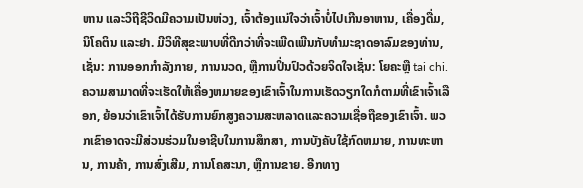ຫານ ແລະວິຖີຊີວິດມີຄວາມເປັນຫ່ວງ, ເຈົ້າຕ້ອງແນ່ໃຈວ່າເຈົ້າບໍ່ໄປເກີນອາຫານ, ເຄື່ອງດື່ມ, ນິໂຄຕິນ ແລະຢາ. ມີວິທີສຸຂະພາບທີ່ດີກວ່າທີ່ຈະເພີດເພີນກັບທໍາມະຊາດອາລົມຂອງທ່ານ, ເຊັ່ນ: ການອອກກໍາລັງກາຍ, ການນວດ, ຫຼືການປິ່ນປົວດ້ວຍຈິດໃຈເຊັ່ນ: ໂຍຄະຫຼື tai chi. ຄວາມສາມາດທີ່ຈະເຮັດໃຫ້ເຄື່ອງຫມາຍຂອງເຂົາເຈົ້າໃນການເຮັດວຽກໃດກໍຕາມທີ່ເຂົາເຈົ້າເລືອກ, ຍ້ອນວ່າເຂົາເຈົ້າໄດ້ຮັບການຍົກສູງຄວາມສະຫລາດແລະຄວາມເຊື່ອຖືຂອງເຂົາເຈົ້າ. ພວກເຂົາອາດຈະມີສ່ວນຮ່ວມໃນອາຊີບໃນການສຶກສາ, ການບັງຄັບໃຊ້ກົດຫມາຍ, ການທະຫານ, ການຄ້າ, ການສົ່ງເສີມ, ການໂຄສະນາ, ຫຼືການຂາຍ. ອີກທາງ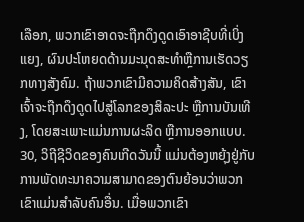ເລືອກ, ພວກເຂົາອາດຈະຖືກດຶງດູດເອົາອາຊີບທີ່ເບິ່ງແຍງ, ຜົນປະໂຫຍດດ້ານມະນຸດສະທໍາຫຼືການເຮັດວຽກທາງສັງຄົມ. ຖ້າພວກເຂົາມີຄວາມຄິດສ້າງສັນ, ເຂົາເຈົ້າຈະຖືກດຶງດູດໄປສູ່ໂລກຂອງສິລະປະ ຫຼືການບັນເທີງ, ໂດຍສະເພາະແມ່ນການຜະລິດ ຫຼືການອອກແບບ. 30, ວິຖີຊີວິດຂອງຄົນເກີດວັນນີ້ ແມ່ນຕ້ອງຫຍຸ້ງຢູ່ກັບການພັດທະນາຄວາມສາມາດຂອງຕົນຍ້ອນວ່າພວກເຂົາແມ່ນສໍາລັບຄົນອື່ນ. ເມື່ອພວກເຂົາ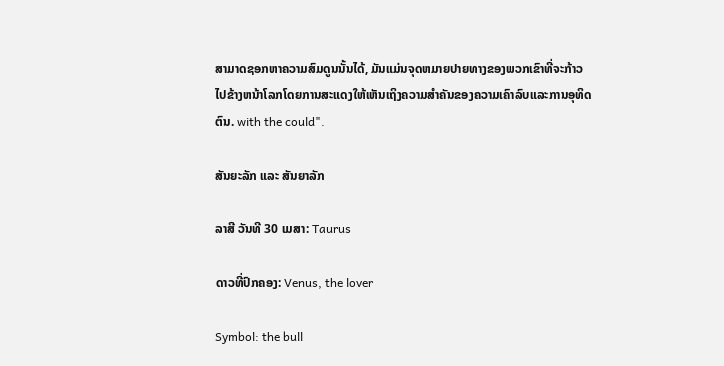ສາມາດຊອກຫາຄວາມສົມດູນນັ້ນໄດ້, ມັນແມ່ນຈຸດຫມາຍປາຍທາງຂອງພວກເຂົາທີ່ຈະກ້າວໄປຂ້າງຫນ້າໂລກໂດຍການສະແດງໃຫ້ເຫັນເຖິງຄວາມສໍາຄັນຂອງຄວາມເຄົາລົບແລະການອຸທິດຕົນ. with the could".

ສັນຍະລັກ ແລະ ສັນຍາລັກ

ລາສີ ວັນທີ 30 ເມສາ: Taurus

ດາວທີ່ປົກຄອງ: Venus, the lover

Symbol: the bull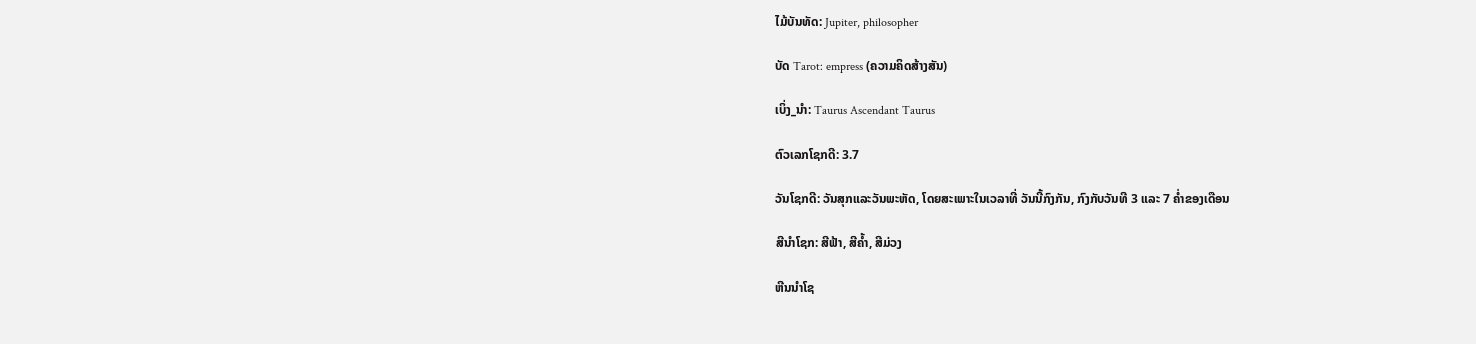ໄມ້ບັນທັດ: Jupiter, philosopher

ບັດ Tarot: empress (ຄວາມຄິດສ້າງສັນ)

ເບິ່ງ_ນຳ: Taurus Ascendant Taurus

ຕົວເລກໂຊກດີ: 3.7

ວັນໂຊກດີ: ວັນສຸກແລະວັນພະຫັດ, ໂດຍສະເພາະໃນເວລາທີ່ ວັນນີ້ກົງກັນ, ກົງກັບວັນທີ 3 ແລະ 7 ຄໍ່າຂອງເດືອນ

ສີນຳໂຊກ: ສີຟ້າ, ສີຄ້ຳ, ສີມ່ວງ

ຫີນນຳໂຊ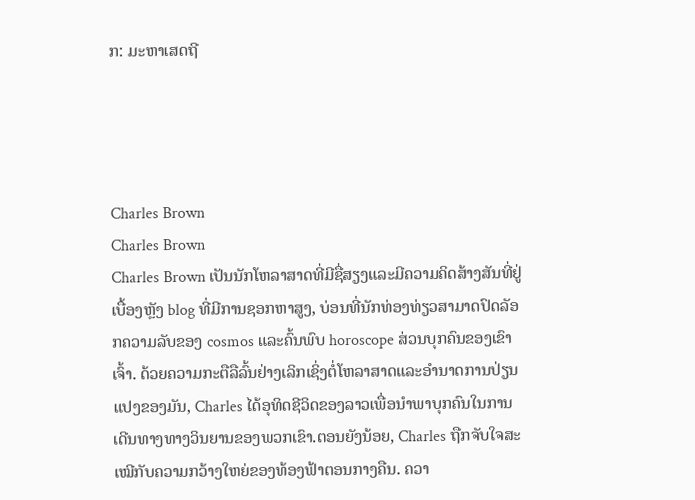ກ: ມະຫາເສດຖີ




Charles Brown
Charles Brown
Charles Brown ເປັນນັກໂຫລາສາດທີ່ມີຊື່ສຽງແລະມີຄວາມຄິດສ້າງສັນທີ່ຢູ່ເບື້ອງຫຼັງ blog ທີ່ມີການຊອກຫາສູງ, ບ່ອນທີ່ນັກທ່ອງທ່ຽວສາມາດປົດລັອກຄວາມລັບຂອງ cosmos ແລະຄົ້ນພົບ horoscope ສ່ວນບຸກຄົນຂອງເຂົາເຈົ້າ. ດ້ວຍຄວາມກະຕືລືລົ້ນຢ່າງເລິກເຊິ່ງຕໍ່ໂຫລາສາດແລະອໍານາດການປ່ຽນແປງຂອງມັນ, Charles ໄດ້ອຸທິດຊີວິດຂອງລາວເພື່ອນໍາພາບຸກຄົນໃນການເດີນທາງທາງວິນຍານຂອງພວກເຂົາ.ຕອນຍັງນ້ອຍ, Charles ຖືກຈັບໃຈສະເໝີກັບຄວາມກວ້າງໃຫຍ່ຂອງທ້ອງຟ້າຕອນກາງຄືນ. ຄວາ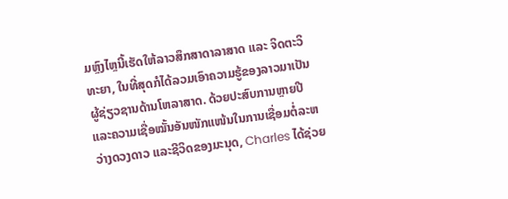ມຫຼົງໄຫຼນີ້ເຮັດໃຫ້ລາວສຶກສາດາລາສາດ ແລະ ຈິດຕະວິທະຍາ, ໃນທີ່ສຸດກໍໄດ້ລວມເອົາຄວາມຮູ້ຂອງລາວມາເປັນຜູ້ຊ່ຽວຊານດ້ານໂຫລາສາດ. ດ້ວຍປະສົບການຫຼາຍປີ ແລະຄວາມເຊື່ອໝັ້ນອັນໜັກແໜ້ນໃນການເຊື່ອມຕໍ່ລະຫວ່າງດວງດາວ ແລະຊີວິດຂອງມະນຸດ, Charles ໄດ້ຊ່ວຍ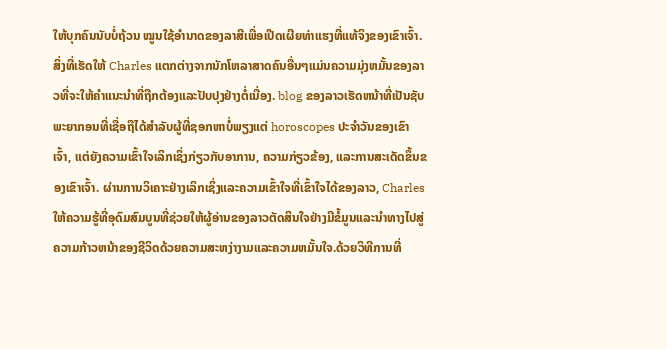ໃຫ້ບຸກຄົນນັບບໍ່ຖ້ວນ ໝູນໃຊ້ອຳນາດຂອງລາສີເພື່ອເປີດເຜີຍທ່າແຮງທີ່ແທ້ຈິງຂອງເຂົາເຈົ້າ.ສິ່ງທີ່ເຮັດໃຫ້ Charles ແຕກຕ່າງຈາກນັກໂຫລາສາດຄົນອື່ນໆແມ່ນຄວາມມຸ່ງຫມັ້ນຂອງລາວທີ່ຈະໃຫ້ຄໍາແນະນໍາທີ່ຖືກຕ້ອງແລະປັບປຸງຢ່າງຕໍ່ເນື່ອງ. blog ຂອງລາວເຮັດຫນ້າທີ່ເປັນຊັບພະຍາກອນທີ່ເຊື່ອຖືໄດ້ສໍາລັບຜູ້ທີ່ຊອກຫາບໍ່ພຽງແຕ່ horoscopes ປະຈໍາວັນຂອງເຂົາເຈົ້າ, ແຕ່ຍັງຄວາມເຂົ້າໃຈເລິກເຊິ່ງກ່ຽວກັບອາການ, ຄວາມກ່ຽວຂ້ອງ, ແລະການສະເດັດຂຶ້ນຂອງເຂົາເຈົ້າ. ຜ່ານການວິເຄາະຢ່າງເລິກເຊິ່ງແລະຄວາມເຂົ້າໃຈທີ່ເຂົ້າໃຈໄດ້ຂອງລາວ, Charles ໃຫ້ຄວາມຮູ້ທີ່ອຸດົມສົມບູນທີ່ຊ່ວຍໃຫ້ຜູ້ອ່ານຂອງລາວຕັດສິນໃຈຢ່າງມີຂໍ້ມູນແລະນໍາທາງໄປສູ່ຄວາມກ້າວຫນ້າຂອງຊີວິດດ້ວຍຄວາມສະຫງ່າງາມແລະຄວາມຫມັ້ນໃຈ.ດ້ວຍວິທີການທີ່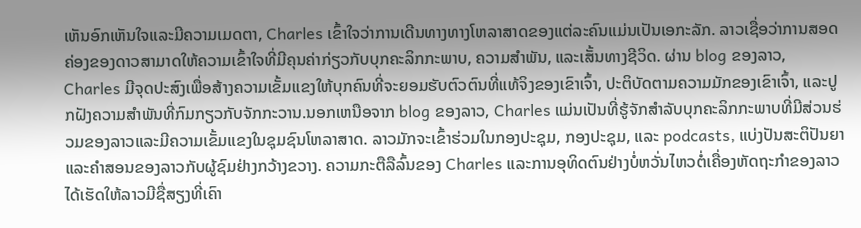ເຫັນອົກເຫັນໃຈແລະມີຄວາມເມດຕາ, Charles ເຂົ້າໃຈວ່າການເດີນທາງທາງໂຫລາສາດຂອງແຕ່ລະຄົນແມ່ນເປັນເອກະລັກ. ລາວເຊື່ອວ່າການສອດຄ່ອງຂອງດາວສາມາດໃຫ້ຄວາມເຂົ້າໃຈທີ່ມີຄຸນຄ່າກ່ຽວກັບບຸກຄະລິກກະພາບ, ຄວາມສໍາພັນ, ແລະເສັ້ນທາງຊີວິດ. ຜ່ານ blog ຂອງລາວ, Charles ມີຈຸດປະສົງເພື່ອສ້າງຄວາມເຂັ້ມແຂງໃຫ້ບຸກຄົນທີ່ຈະຍອມຮັບຕົວຕົນທີ່ແທ້ຈິງຂອງເຂົາເຈົ້າ, ປະຕິບັດຕາມຄວາມມັກຂອງເຂົາເຈົ້າ, ແລະປູກຝັງຄວາມສໍາພັນທີ່ກົມກຽວກັບຈັກກະວານ.ນອກເຫນືອຈາກ blog ຂອງລາວ, Charles ແມ່ນເປັນທີ່ຮູ້ຈັກສໍາລັບບຸກຄະລິກກະພາບທີ່ມີສ່ວນຮ່ວມຂອງລາວແລະມີຄວາມເຂັ້ມແຂງໃນຊຸມຊົນໂຫລາສາດ. ລາວມັກຈະເຂົ້າຮ່ວມໃນກອງປະຊຸມ, ກອງປະຊຸມ, ແລະ podcasts, ແບ່ງປັນສະຕິປັນຍາແລະຄໍາສອນຂອງລາວກັບຜູ້ຊົມຢ່າງກວ້າງຂວາງ. ຄວາມກະຕືລືລົ້ນຂອງ Charles ແລະການອຸທິດຕົນຢ່າງບໍ່ຫວັ່ນໄຫວຕໍ່ເຄື່ອງຫັດຖະກໍາຂອງລາວໄດ້ເຮັດໃຫ້ລາວມີຊື່ສຽງທີ່ເຄົາ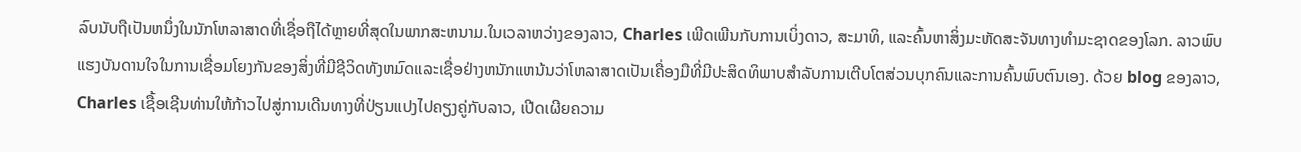ລົບນັບຖືເປັນຫນຶ່ງໃນນັກໂຫລາສາດທີ່ເຊື່ອຖືໄດ້ຫຼາຍທີ່ສຸດໃນພາກສະຫນາມ.ໃນເວລາຫວ່າງຂອງລາວ, Charles ເພີດເພີນກັບການເບິ່ງດາວ, ສະມາທິ, ແລະຄົ້ນຫາສິ່ງມະຫັດສະຈັນທາງທໍາມະຊາດຂອງໂລກ. ລາວພົບແຮງບັນດານໃຈໃນການເຊື່ອມໂຍງກັນຂອງສິ່ງທີ່ມີຊີວິດທັງຫມົດແລະເຊື່ອຢ່າງຫນັກແຫນ້ນວ່າໂຫລາສາດເປັນເຄື່ອງມືທີ່ມີປະສິດທິພາບສໍາລັບການເຕີບໂຕສ່ວນບຸກຄົນແລະການຄົ້ນພົບຕົນເອງ. ດ້ວຍ blog ຂອງລາວ, Charles ເຊື້ອເຊີນທ່ານໃຫ້ກ້າວໄປສູ່ການເດີນທາງທີ່ປ່ຽນແປງໄປຄຽງຄູ່ກັບລາວ, ເປີດເຜີຍຄວາມ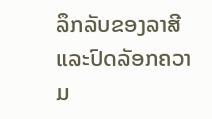ລຶກລັບຂອງລາສີແລະປົດລັອກຄວາມ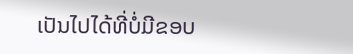ເປັນໄປໄດ້ທີ່ບໍ່ມີຂອບ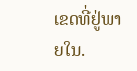ເຂດທີ່ຢູ່ພາຍໃນ.